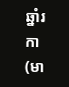ឆ្នាំរកា (មា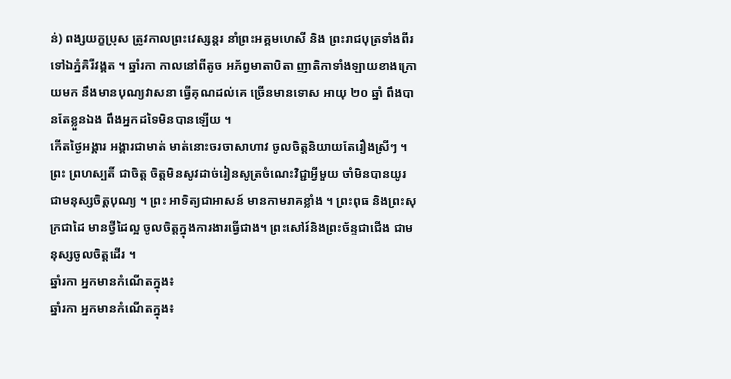ន់) ពង្សយក្ខប្រុស ត្រូវកាលព្រះវេស្សន្តរ នាំព្រះអគ្គមហេសី និង ព្រះរាជបុត្រទាំងពីរ ទៅឯភ្នំគិរីវង្គត ។ ឆ្នាំរកា កាលនៅពីតូច អភ័ព្វមាតាបិតា ញាតិកាទាំងឡាយខាងក្រោយមក នឹងមានបុណ្យវាសនា ធ្វើគុណដល់គេ ច្រើនមានទោស អាយុ ២០ ឆ្នាំ ពឹងបានតែខ្លួនឯង ពឹងអ្នកដទៃមិនបានឡើយ ។
កើតថ្ងៃអង្គារ អង្គារជាមាត់ មាត់នោះចរចាសាហាវ ចូលចិត្តនិយាយតែរឿងស្រីៗ ។ ព្រះ ព្រហស្បតិ៍ ជាចិត្ត ចិត្តមិនសូវដាច់រៀនសូត្រចំណេះវិជ្ជាអ្វីមួយ ចាំមិនបានយូរ ជាមនុស្សចិត្តបុណ្យ ។ ព្រះ អាទិត្យជាអាសន៍ មានកាមរាគខ្លាំង ។ ព្រះពុធ និងព្រះសុក្រជាដៃ មានថ្វីដៃល្អ ចូលចិត្តក្នុងការងារធ្វើជាង។ ព្រះសៅរ៍និងព្រះច័ន្ទជាជើង ជាមនុស្សចូលចិត្តដើរ ។
ឆ្នាំរកា អ្នកមានកំណើតក្នុង៖
ឆ្នាំរកា អ្នកមានកំណើតក្នុង៖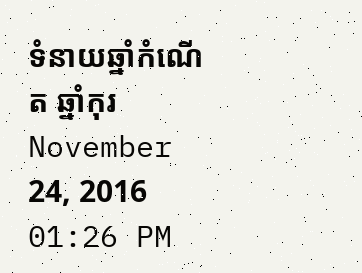ទំនាយឆ្នាំកំណើត ឆ្នាំកុរ
November 24, 2016 01:26 PM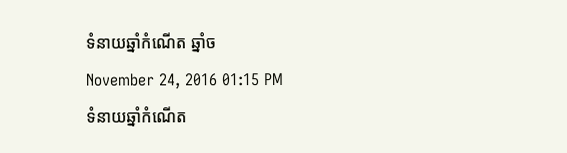ទំនាយឆ្នាំកំណើត ឆ្នាំច
November 24, 2016 01:15 PM
ទំនាយឆ្នាំកំណើត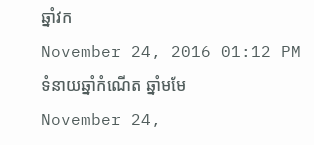ឆ្នាំវក
November 24, 2016 01:12 PM
ទំនាយឆ្នាំកំណើត ឆ្នាំមមែ
November 24,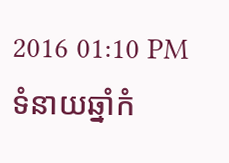2016 01:10 PM
ទំនាយឆ្នាំកំ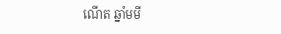ណើត ឆ្នាំមមី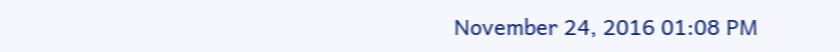November 24, 2016 01:08 PM